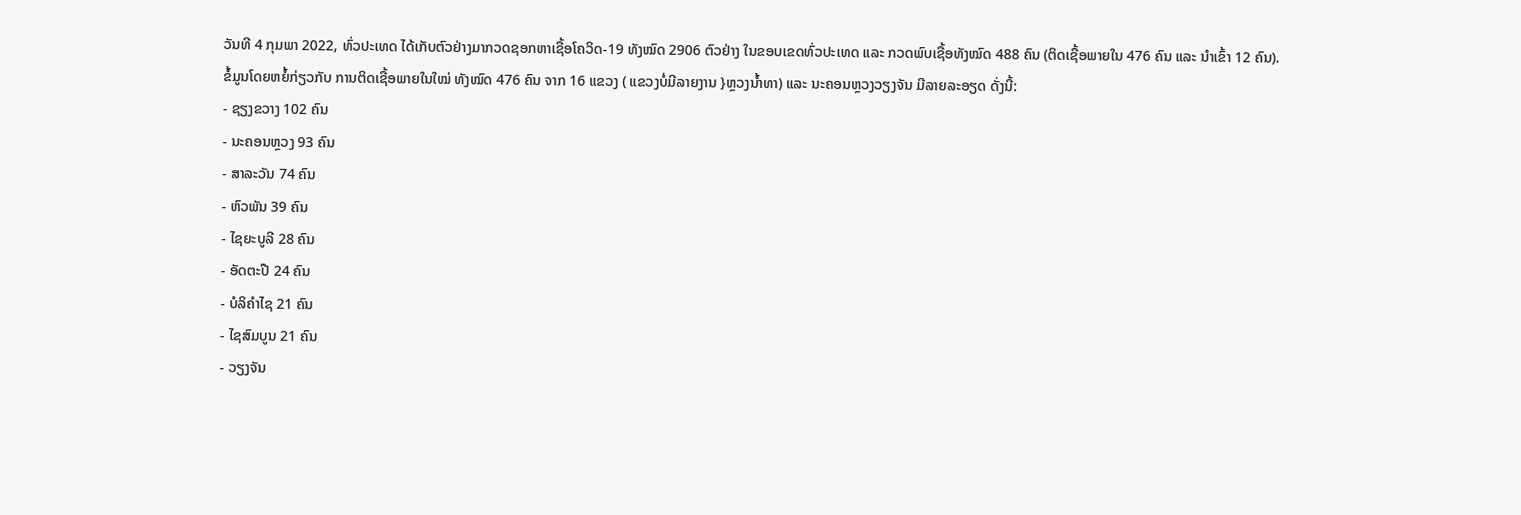ວັນທີ 4 ກຸມພາ 2022, ທົ່ວປະເທດ ໄດ້ເກັບຕົວຢ່າງມາກວດຊອກຫາເຊື້ອໂຄວິດ-19 ທັງໝົດ 2906 ຕົວຢ່າງ ໃນຂອບເຂດທົ່ວປະເທດ ແລະ ກວດພົບເຊື້ອທັງໝົດ 488 ຄົນ (ຕິດເຊື້ອພາຍໃນ 476 ຄົນ ແລະ ນໍາເຂົ້າ 12 ຄົນ).
ຂໍ້ມູນໂດຍຫຍໍ້ກ່ຽວກັບ ການຕິດເຊື້ອພາຍໃນໃໝ່ ທັງໝົດ 476 ຄົນ ຈາກ 16 ແຂວງ ( ແຂວງບໍ່ມີລາຍງານ }ຫຼວງນໍ້າທາ) ແລະ ນະຄອນຫຼວງວຽງຈັນ ມີລາຍລະອຽດ ດັ່ງນີ້:
- ຊຽງຂວາງ 102 ຄົນ
- ນະຄອນຫຼວງ 93 ຄົນ
- ສາລະວັນ 74 ຄົນ
- ຫົວພັນ 39 ຄົນ
- ໄຊຍະບູລີ 28 ຄົນ
- ອັດຕະປື 24 ຄົນ
- ບໍລິຄໍາໄຊ 21 ຄົນ
- ໄຊສົມບູນ 21 ຄົນ
- ວຽງຈັນ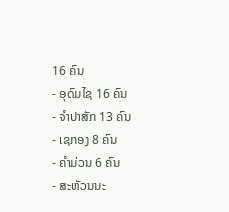16 ຄົນ
- ອຸດົມໄຊ 16 ຄົນ
- ຈໍາປາສັກ 13 ຄົນ
- ເຊກອງ 8 ຄົນ
- ຄໍາມ່ວນ 6 ຄົນ
- ສະຫັວນນະ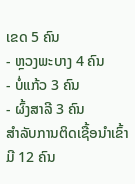ເຂດ 5 ຄົນ
- ຫຼວງພະບາງ 4 ຄົນ
- ບໍ່ແກ້ວ 3 ຄົນ
- ຜົ້ງສາລີ 3 ຄົນ
ສໍາລັບການຕິດເຊື້ອນໍາເຂົ້າ ມີ 12 ຄົນ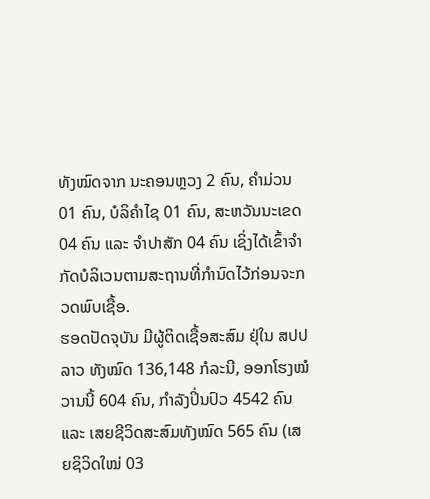ທັງໝົດຈາກ ນະຄອນຫຼວງ 2 ຄົນ, ຄໍາມ່ວນ 01 ຄົນ, ບໍລິຄໍາໄຊ 01 ຄົນ, ສະຫວັນນະເຂດ 04 ຄົນ ແລະ ຈໍາປາສັກ 04 ຄົນ ເຊິ່ງໄດ້ເຂົ້າຈຳກັດບໍລິເວນຕາມສະຖານທີ່ກຳນົດໄວ້ກ່ອນຈະກວດພົບເຊື້ອ.
ຮອດປັດຈຸບັນ ມີຜູ້ຕິດເຊື້ອສະສົມ ຢຸ່ໃນ ສປປ ລາວ ທັງໝົດ 136,148 ກໍລະນີ, ອອກໂຮງໝໍວານນີ້ 604 ຄົນ, ກຳລັງປິ່ນປົວ 4542 ຄົນ ແລະ ເສຍຊີວິດສະສົມທັງໝົດ 565 ຄົນ (ເສຍຊິວິດໃໝ່ 03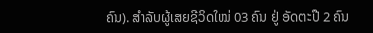ຄົນ). ສຳລັບຜູ້ເສຍຊີວິດໃໝ່ 03 ຄົນ ຢູ່ ອັດຕະປື 2 ຄົນ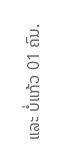ແລະ ບໍ່ແກ້ວ 01 ຄົນ.